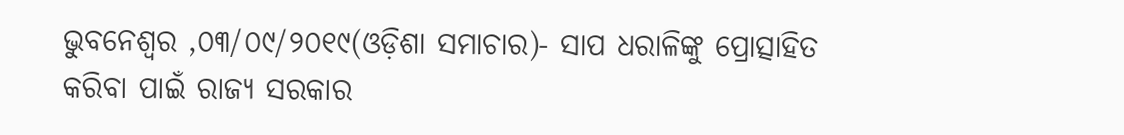ଭୁବନେଶ୍ୱର ,୦୩/୦୯/୨୦୧୯(ଓଡ଼ିଶା ସମାଚାର)- ସାପ ଧରାଳିଙ୍କୁ ପ୍ରୋତ୍ସାହିତ କରିବା ପାଇଁ ରାଜ୍ୟ ସରକାର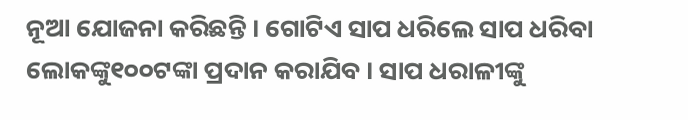ନୂଆ ଯୋଜନା କରିଛନ୍ତି । ଗୋଟିଏ ସାପ ଧରିଲେ ସାପ ଧରିବା ଲୋକଙ୍କୁ୧୦୦ଟଙ୍କା ପ୍ରଦାନ କରାଯିବ । ସାପ ଧରାଳୀଙ୍କୁ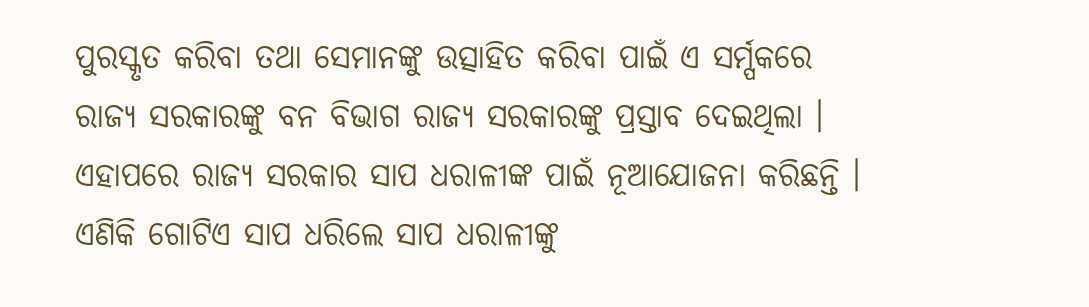ପୁରସ୍କୃତ କରିବା ତଥା ସେମାନଙ୍କୁ ଉତ୍ସାହିତ କରିବା ପାଇଁ ଏ ସର୍ମ୍ପକରେ ରାଜ୍ୟ ସରକାରଙ୍କୁ ବନ ବିଭାଗ ରାଜ୍ୟ ସରକାରଙ୍କୁ ପ୍ରସ୍ତାବ ଦେଇଥିଲା । ଏହାପରେ ରାଜ୍ୟ ସରକାର ସାପ ଧରାଳୀଙ୍କ ପାଇଁ ନୂଆଯୋଜନା କରିଛନ୍ତି । ଏଣିକି ଗୋଟିଏ ସାପ ଧରିଲେ ସାପ ଧରାଳୀଙ୍କୁ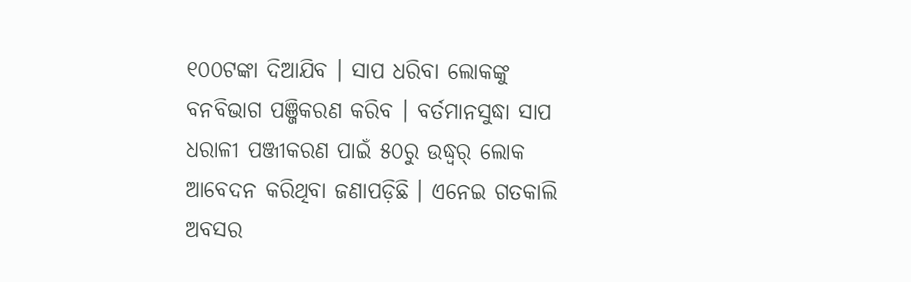୧୦୦ଟଙ୍କା ଦିଆଯିବ । ସାପ ଧରିବା ଲୋକଙ୍କୁ ବନବିଭାଗ ପଞ୍ଜିକରଣ କରିବ । ବର୍ତମାନସୁଦ୍ଧା ସାପ ଧରାଳୀ ପଞ୍ଜୀକରଣ ପାଇଁ ୫୦ରୁ ଉଦ୍ଧ୍ୱର୍ ଲୋକ ଆବେଦନ କରିଥିବା ଜଣାପଡ଼ିଛି । ଏନେଇ ଗତକାଲି ଅବସର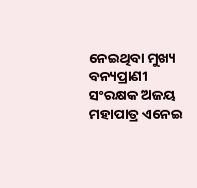ନେଇଥିବା ମୁଖ୍ୟ ବନ୍ୟପ୍ରାଣୀ ସଂରକ୍ଷକ ଅଜୟ ମହାପାତ୍ର ଏନେଇ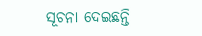ସୂଚନା ଦେଇଛନ୍ତି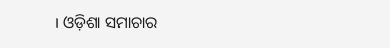। ଓଡ଼ିଶା ସମାଚାର